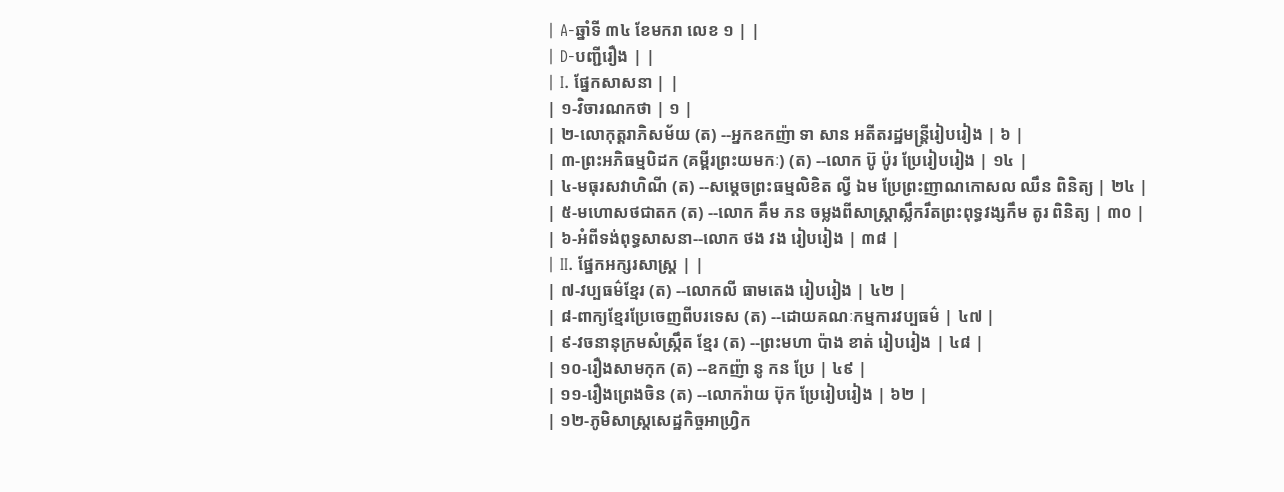| A-ឆ្នាំទី ៣៤ ខែមករា លេខ ១ | |
| D-បញ្ជីរឿង | |
| I. ផ្នែកសាសនា | |
| ១-វិចារណកថា | ១ |
| ២-លោកុត្ដរាភិសម័យ (ត) --អ្នកឧកញ៉ា ទា សាន អតីតរដ្ឋមន្ត្រីរៀបរៀង | ៦ |
| ៣-ព្រះអភិធម្មបិដក (គម្ពីរព្រះយមកៈ) (ត) --លោក ប៊ូ ប៉ូរ ប្រែរៀបរៀង | ១៤ |
| ៤-មធុរសវាហិណី (ត) --សម្ដេចព្រះធម្មលិខិត ល្វី ឯម ប្រែព្រះញាណកោសល ឈឹន ពិនិត្យ | ២៤ |
| ៥-មហោសថជាតក (ត) --លោក គឹម ភន ចម្លងពីសាស្ត្រាស្លឹករឹតព្រះពុទ្ធវង្សកឹម តូរ ពិនិត្យ | ៣០ |
| ៦-អំពីទង់ពុទ្ធសាសនា--លោក ថង វង រៀបរៀង | ៣៨ |
| II. ផ្នែកអក្សរសាស្ដ្រ | |
| ៧-វប្បធម៌ខ្មែរ (ត) --លោកលី ធាមតេង រៀបរៀង | ៤២ |
| ៨-ពាក្យខ្មែរប្រែចេញពីបរទេស (ត) --ដោយគណៈកម្មការវប្បធម៌ | ៤៧ |
| ៩-វចនានុក្រមសំស្ក្រឹត ខ្មែរ (ត) --ព្រះមហា ប៉ាង ខាត់ រៀបរៀង | ៤៨ |
| ១០-រឿងសាមកុក (ត) --ឧកញ៉ា នូ កន ប្រែ | ៤៩ |
| ១១-រឿងព្រេងចិន (ត) --លោករ៉ាយ ប៊ុក ប្រែរៀបរៀង | ៦២ |
| ១២-ភូមិសាស្ត្រសេដ្ឋកិច្ចអាហ្វ្រិក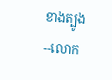ខាងត្បូង --លោក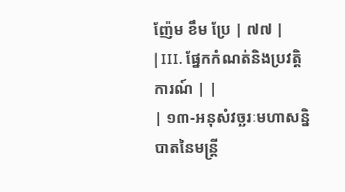ញ៉ែម ខឹម ប្រែ | ៧៧ |
| III. ផ្នែកកំណត់និងប្រវត្ដិការណ៍ | |
| ១៣-អនុសំវច្ឆរៈមហាសន្និបាតនៃមន្ត្រី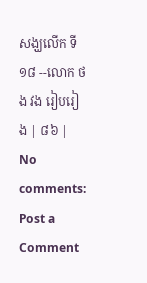សង្ឃលើក ទី ១៨ --លោក ថង វង រៀបរៀង | ៨៦ |
No comments:
Post a Comment